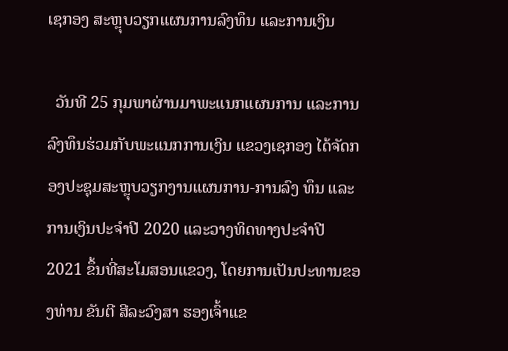ເຊກອງ ສະຫຼຸບວຽກແຜນການລົງທຶນ ແລະການເງິນ

  ວັນທີ 25 ກຸມພາຜ່ານມາພະແນກແຜນການ ແລະການລົງທຶນຮ່ວມກັບພະແນກການເງິນ ແຂວງເຊກອງ ໄດ້ຈັດກອງປະຊຸມສະຫຼຸບວຽກງານແຜນການ-ການລົງ ທຶນ ແລະການເງິນປະຈໍາປີ 2020 ແລະວາງທິດທາງປະຈໍາປີ 2021 ຂຶ້ນທີ່ສະໂມສອນແຂວງ, ໂດຍການເປັນປະທານຂອງທ່ານ ຂັນຕີ ສີລະວົງສາ ຮອງເຈົ້າແຂ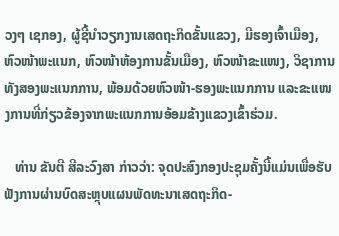ວງໆ ເຊກອງ, ຜູ້ຊີ້ນໍາວຽກງານເສດຖະກິດຂັ້ນແຂວງ, ມີຮອງເຈົ້າເມືອງ, ຫົວໜ້າພະແນກ, ຫົວໜ້າຫ້ອງການຂັ້ນເມືອງ, ຫົວໜ້າຂະແໜງ, ວິຊາການທັງສອງພະແນກການ, ພ້ອມດ້ວຍຫົວໜ້າ-ຮອງພະແນກການ ແລະຂະແໜງການທີ່ກ່ຽວຂ້ອງຈາກພະແນກການອ້ອມຂ້າງແຂວງເຂົ້າຮ່ວມ.

   ທ່ານ ຂັນຕີ ສີລະວົງສາ ກ່າວວ່າ: ຈຸດປະສົງກອງປະຊຸມຄັ້ງນີ້ແມ່ນເພື່ອຮັບຟັງການຜ່ານບົດສະຫຼຸບແຜນພັດທະນາເສດຖະກິດ-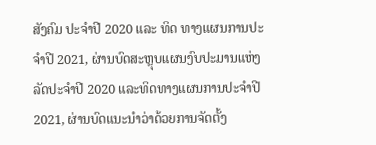ສັງຄົມ ປະຈໍາປີ 2020 ແລະ ທິດ ທາງແຜນການປະຈໍາປີ 2021, ຜ່ານບົດສະຫຼຸບແຜນງົບປະມານແຫ່ງລັດປະຈໍາປີ 2020 ແລະທິດທາງແຜນການປະຈໍາປີ 2021, ຜ່ານບົດແນະນໍາວ່າດ້ວຍການຈັດຕັ້ງ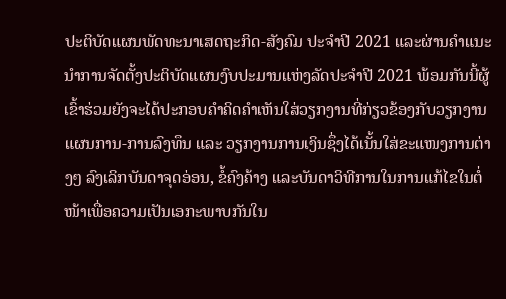ປະຕິບັດແຜນພັດທະນາເສດຖະກິດ-ສັງຄົມ ປະຈໍາປີ 2021 ແລະຜ່ານຄໍາແນະນໍາການຈັດຕັ້ງປະຕິບັດແຜນງົບປະມານແຫ່ງລັດປະຈໍາປີ 2021 ພ້ອມກັນນີ້ຜູ້ເຂົ້າຮ່ວມຍັງຈະໄດ້ປະກອບຄໍາຄິດຄໍາເຫັນໃສ່ວຽກງານທີ່ກ່ຽວຂ້ອງກັບວຽກງານແຜນການ-ການລົງທຶນ ແລະ ວຽກງານການເງິນຊຶ່ງໄດ້ເນັ້ນໃສ່ຂະແໜງການຕ່າງໆ ລົງເລິກບັນດາຈຸດອ່ອນ, ຂໍ້ຄົງຄ້າງ ແລະບັນດາວິທີການໃນການແກ້ໄຂໃນຕໍ່ໜ້າເພື່ອຄວາມເປັນເອກະພາບກັນໃນ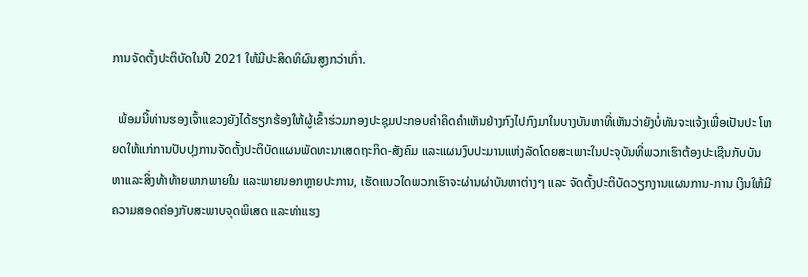ການຈັດຕັ້ງປະຕິບັດໃນປີ 2021 ໃຫ້ມີປະສິດທິຜົນສູງກວ່າເກົ່າ.

  ພ້ອມນີ້ທ່ານຮອງເຈົ້າແຂວງຍັງໄດ້ຮຽກຮ້ອງໃຫ້ຜູ້ເຂົ້າຮ່ວມກອງປະຊຸມປະກອບຄໍາຄິດຄໍາເຫັນຢ່າງກົງໄປກົງມາໃນບາງບັນຫາທີ່ເຫັນວ່າຍັງບໍ່ທັນຈະແຈ້ງເພື່ອເປັນປະ ໂຫຍດໃຫ້ແກ່ການປັບປຸງການຈັດຕັ້ງປະຕິບັດແຜນພັດທະນາເສດຖະກິດ-ສັງຄົມ ແລະແຜນງົບປະມານແຫ່ງລັດໂດຍສະເພາະໃນປະຈຸບັນທີ່ພວກເຮົາຕ້ອງປະເຊີນກັບບັນຫາແລະສິ່ງທ້າທ້າຍພາກພາຍໃນ ແລະພາຍນອກຫຼາຍປະການ, ເຮັດແນວໃດພວກເຮົາຈະຜ່ານຜ່າບັນຫາຕ່າງໆ ແລະ ຈັດຕັ້ງປະຕິບັດວຽກງານແຜນການ-ການ ເງິນໃຫ້ມີຄວາມສອດຄ່ອງກັບສະພາບຈຸດພິເສດ ແລະທ່າແຮງ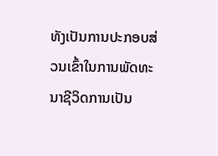ທັງເປັນການປະກອບສ່ວນເຂົ້າໃນການພັດທະນາຊີວິດການເປັນ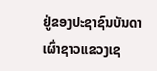ຢູ່ຂອງປະຊາຊົນບັນດາເຜົ່າຊາວແຂວງເຊ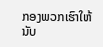ກອງພວກເຮົາໃຫ້ນັບ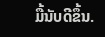ມື້ນັບດີຂຶ້ນ.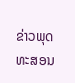ຂ່າວພຸດທະສອນ